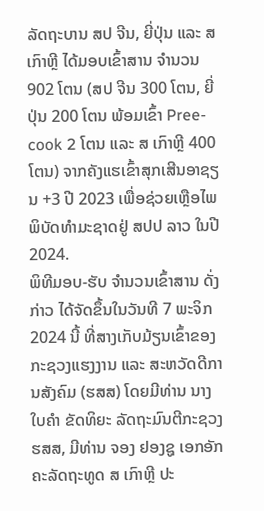ລັດຖະບານ ສປ ຈີນ, ຍີ່ປຸ່ນ ແລະ ສ ເກົາຫຼີ ໄດ້ມອບເຂົ້າສານ ຈຳນວນ 902 ໂຕນ (ສປ ຈີນ 300 ໂຕນ, ຍີ່ປຸ່ນ 200 ໂຕນ ພ້ອມເຂົ້າ Pree-cook 2 ໂຕນ ແລະ ສ ເກົາຫຼີ 400 ໂຕນ) ຈາກຄັງແຮເຂົ້າສຸກເສີນອາຊຽນ +3 ປີ 2023 ເພື່ອຊ່ວຍເຫຼືອໄພພິບັດທໍາມະຊາດຢູ່ ສປປ ລາວ ໃນປີ 2024.
ພິທີມອບ-ຮັບ ຈຳນວນເຂົ້າສານ ດັ່ງກ່າວ ໄດ້ຈັດຂຶ້ນໃນວັນທີ 7 ພະຈິກ 2024 ນີ້ ທີ່ສາງເກັບມ້ຽນເຂົ້າຂອງກະຊວງແຮງງານ ແລະ ສະຫວັດດີການສັງຄົມ (ຮສສ) ໂດຍມີທ່ານ ນາງ ໃບຄຳ ຂັດທິຍະ ລັດຖະມົນຕີກະຊວງ ຮສສ, ມີທ່ານ ຈອງ ຢອງຊູ ເອກອັກຄະລັດຖະທູດ ສ ເກົາຫຼີ ປະ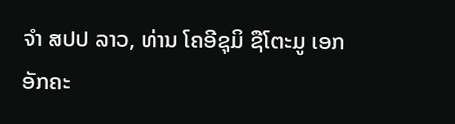ຈໍາ ສປປ ລາວ, ທ່ານ ໂຄອີຊຸມິ ຊືໂຕະມູ ເອກອັກຄະ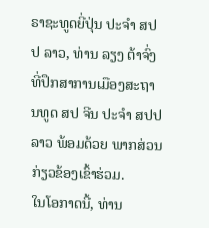ຣາຊະທູດຍີ່ປຸ່ນ ປະຈໍາ ສປປ ລາວ, ທ່ານ ລຽງ ຕ້າຈົ່ງ ທີ່ປຶກສາການເມືອງສະຖານທູດ ສປ ຈີນ ປະຈໍາ ສປປ ລາວ ພ້ອມດ້ວຍ ພາກສ່ວນກ່ຽວຂ້ອງເຂົ້າຮ່ວມ.
ໃນໂອກາດນີ້, ທ່ານ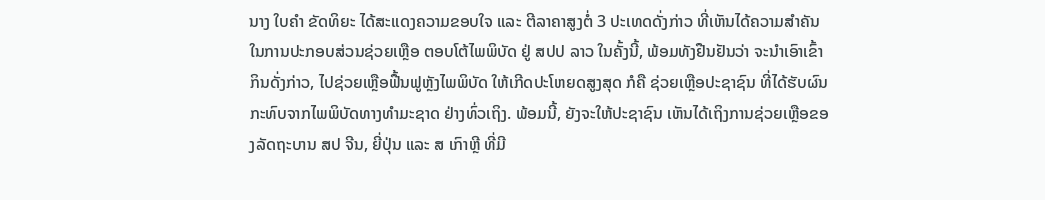ນາງ ໃບຄຳ ຂັດທິຍະ ໄດ້ສະແດງຄວາມຂອບໃຈ ແລະ ຕີລາຄາສູງຕໍ່ 3 ປະເທດດັ່ງກ່າວ ທີ່ເຫັນໄດ້ຄວາມສຳຄັນ ໃນການປະກອບສ່ວນຊ່ວຍເຫຼືອ ຕອບໂຕ້ໄພພິບັດ ຢູ່ ສປປ ລາວ ໃນຄັ້ງນີ້, ພ້ອມທັງຢືນຢັນວ່າ ຈະນຳເອົາເຂົ້າກິນດັ່ງກ່າວ, ໄປຊ່ວຍເຫຼືອຟື້ນຟູຫຼັງໄພພິບັດ ໃຫ້ເກີດປະໂຫຍດສູງສຸດ ກໍຄື ຊ່ວຍເຫຼືອປະຊາຊົນ ທີ່ໄດ້ຮັບຜົນກະທົບຈາກໄພພິບັດທາງທຳມະຊາດ ຢ່າງທົ່ວເຖິງ. ພ້ອມນີ້, ຍັງຈະໃຫ້ປະຊາຊົນ ເຫັນໄດ້ເຖິງການຊ່ວຍເຫຼືອຂອງລັດຖະບານ ສປ ຈີນ, ຍີ່ປຸ່ນ ແລະ ສ ເກົາຫຼີ ທີ່ມີ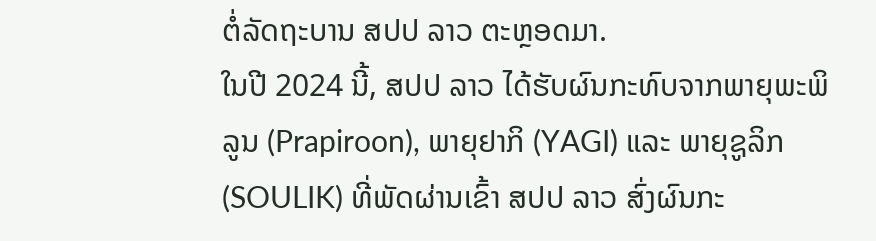ຕໍ່ລັດຖະບານ ສປປ ລາວ ຕະຫຼອດມາ.
ໃນປີ 2024 ນີ້, ສປປ ລາວ ໄດ້ຮັບຜົນກະທົບຈາກພາຍຸພະພິລູນ (Prapiroon), ພາຍຸຢາກິ (YAGI) ແລະ ພາຍຸຊູລິກ (SOULIK) ທີ່ພັດຜ່ານເຂົ້າ ສປປ ລາວ ສົ່ງຜົນກະ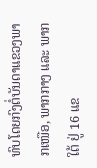ທົບໂດຍກົງຕໍ່ບັນດາແຂວງພາກເໜືອ, ພາກກາງ ແລະ ພາກໃຕ້ ຢູ່ 16 ແຂ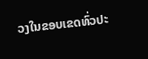ວງໃນຂອບເຂດທົ່ວປະ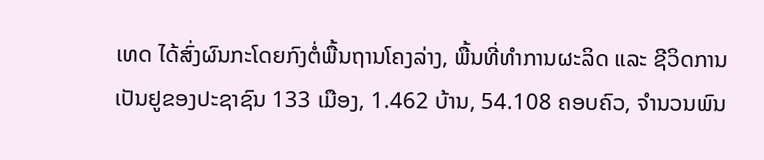ເທດ ໄດ້ສົ່ງຜົນກະໂດຍກົງຕໍ່ພື້ນຖານໂຄງລ່າງ, ພື້ນທີ່ທໍາການຜະລິດ ແລະ ຊີວິດການເປັນຢູຂອງປະຊາຊົນ 133 ເມືອງ, 1.462 ບ້ານ, 54.108 ຄອບຄົວ, ຈໍານວນພົນ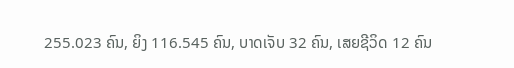255.023 ຄົນ, ຍິງ 116.545 ຄົນ, ບາດເຈັບ 32 ຄົນ, ເສຍຊີວິດ 12 ຄົນ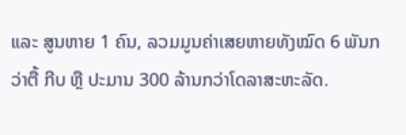ແລະ ສູນຫາຍ 1 ຄົນ, ລວມມູນຄ່າເສຍຫາຍທັງໝົດ 6 ພັນກວ່າຕື້ ກີບ ຫຼື ປະມານ 300 ລ້ານກວ່າໂດລາສະຫະລັດ.